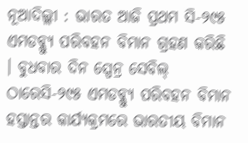ନୂଆଦିଲ୍ଲୀ : ଭାରତ ଆଜି ପ୍ରଥମ ସି-୨୯୫ ଏମଡବ୍ଲ୍ୟୁ ପରିବହନ ବିମାନ ଗ୍ରହଣ କରିଛି । ବୁଧବାର ଦିନ ସ୍ପେନ୍ର ସେବିଲ୍ ଠାରେସି-୨୯୫ ଏମଡବ୍ଲ୍ୟୁ ପରିବହନ ବିମାନ ହସ୍ତାନ୍ତର କାର୍ଯ୍ୟକ୍ରମରେ ଭାରତୀୟ ବିମାନ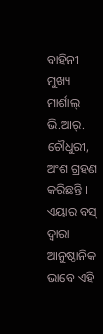ବାହିନୀ ମୁଖ୍ୟ ମାର୍ଶାଲ୍ ଭି.ଆର୍. ଚୌଧୁରୀ, ଅଂଶ ଗ୍ରହଣ କରିଛନ୍ତି । ଏୟାର ବସ୍ ଦ୍ୱାରା ଆନୁଷ୍ଠାନିକ ଭାବେ ଏହି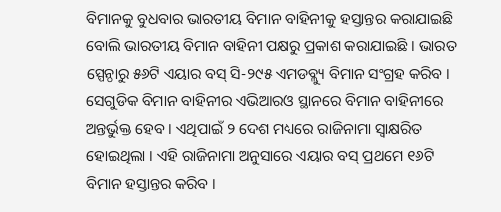ବିମାନକୁ ବୁଧବାର ଭାରତୀୟ ବିମାନ ବାହିନୀକୁ ହସ୍ତାନ୍ତର କରାଯାଇଛି ବୋଲି ଭାରତୀୟ ବିମାନ ବାହିନୀ ପକ୍ଷରୁ ପ୍ରକାଶ କରାଯାଇଛି । ଭାରତ ସ୍ପେନ୍ଠାରୁ ୫୬ଟି ଏୟାର ବସ୍ ସି-୨୯୫ ଏମଡବ୍ଲ୍ୟୁ ବିମାନ ସଂଗ୍ରହ କରିବ । ସେଗୁଡିକ ବିମାନ ବାହିନୀର ଏଭିଆରଓ ସ୍ଥାନରେ ବିମାନ ବାହିନୀରେ ଅନ୍ତର୍ଭୁକ୍ତ ହେବ । ଏଥିପାଇଁ ୨ ଦେଶ ମଧ୍ୟରେ ରାଜିନାମା ସ୍ୱାକ୍ଷରିତ ହୋଇଥିଲା । ଏହି ରାଜିନାମା ଅନୁସାରେ ଏୟାର ବସ୍ ପ୍ରଥମେ ୧୬ଟି ବିମାନ ହସ୍ତାନ୍ତର କରିବ ।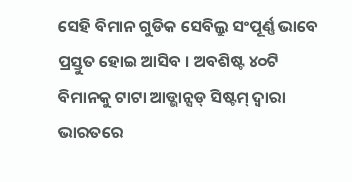ସେହି ବିମାନ ଗୁଡିକ ସେବିଲ୍ରୁ ସଂପୂର୍ଣ୍ଣ ଭାବେ ପ୍ରସ୍ତୁତ ହୋଇ ଆସିବ । ଅବଶିଷ୍ଟ ୪୦ଟି ବିମାନକୁ ଟାଟା ଆଡ୍ଭାନ୍ସଡ୍ ସିଷ୍ଟମ୍ ଦ୍ୱାରା ଭାରତରେ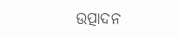ଉତ୍ପାଦନ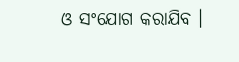ଓ ସଂଯୋଗ କରାଯିବ ।